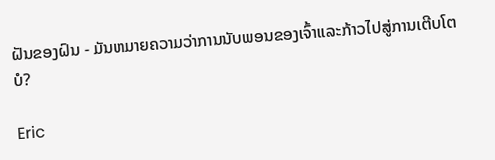ຝັນຂອງຝົນ - ມັນຫມາຍຄວາມວ່າການນັບພອນຂອງເຈົ້າແລະກ້າວໄປສູ່ການເຕີບໂຕບໍ?

Eric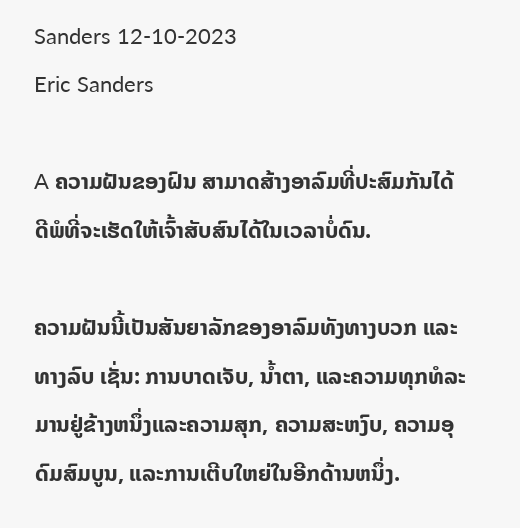Sanders 12-10-2023
Eric Sanders

A ຄວາມຝັນຂອງຝົນ ສາມາດສ້າງອາລົມທີ່ປະສົມກັນໄດ້ດີພໍທີ່ຈະເຮັດໃຫ້ເຈົ້າສັບສົນໄດ້ໃນເວລາບໍ່ດົນ.

ຄວາມຝັນນີ້ເປັນສັນຍາລັກຂອງອາລົມທັງທາງບວກ ແລະທາງລົບ ເຊັ່ນ: ການບາດເຈັບ, ນໍ້າຕາ, ແລະຄວາມທຸກທໍລະມານຢູ່ຂ້າງຫນຶ່ງແລະຄວາມສຸກ, ຄວາມສະຫງົບ, ຄວາມອຸດົມສົມບູນ, ແລະການເຕີບໃຫຍ່ໃນອີກດ້ານຫນຶ່ງ.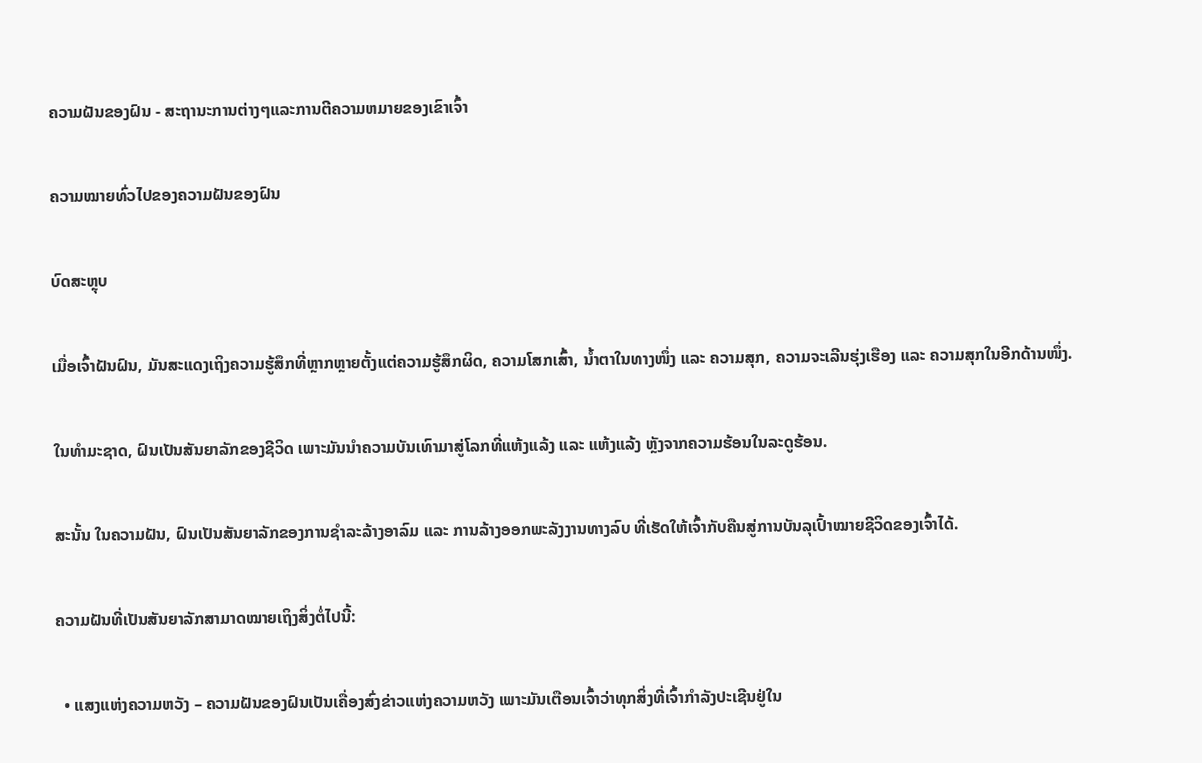ຄວາມຝັນຂອງຝົນ - ສະຖານະການຕ່າງໆແລະການຕີຄວາມຫມາຍຂອງເຂົາເຈົ້າ

ຄວາມໝາຍທົ່ວໄປຂອງຄວາມຝັນຂອງຝົນ

ບົດສະຫຼຸບ

ເມື່ອເຈົ້າຝັນຝົນ, ມັນສະແດງເຖິງຄວາມຮູ້ສຶກທີ່ຫຼາກຫຼາຍຕັ້ງແຕ່ຄວາມຮູ້ສຶກຜິດ, ຄວາມໂສກເສົ້າ, ນໍ້າຕາໃນທາງໜຶ່ງ ແລະ ຄວາມສຸກ, ຄວາມຈະເລີນຮຸ່ງເຮືອງ ແລະ ຄວາມສຸກໃນອີກດ້ານໜຶ່ງ.

ໃນທຳມະຊາດ, ຝົນເປັນສັນຍາລັກຂອງຊີວິດ ເພາະມັນນຳຄວາມບັນເທົາມາສູ່ໂລກທີ່ແຫ້ງແລ້ງ ແລະ ແຫ້ງແລ້ງ ຫຼັງຈາກຄວາມຮ້ອນໃນລະດູຮ້ອນ.

ສະນັ້ນ ໃນຄວາມຝັນ, ຝົນເປັນສັນຍາລັກຂອງການຊໍາລະລ້າງອາລົມ ແລະ ການລ້າງອອກພະລັງງານທາງລົບ ທີ່ເຮັດໃຫ້ເຈົ້າກັບຄືນສູ່ການບັນລຸເປົ້າໝາຍຊີວິດຂອງເຈົ້າໄດ້.

ຄວາມຝັນທີ່ເປັນສັນຍາລັກສາມາດໝາຍເຖິງສິ່ງຕໍ່ໄປນີ້:

  • ແສງແຫ່ງຄວາມຫວັງ – ຄວາມຝັນຂອງຝົນເປັນເຄື່ອງສົ່ງຂ່າວແຫ່ງຄວາມຫວັງ ເພາະມັນເຕືອນເຈົ້າວ່າທຸກສິ່ງທີ່ເຈົ້າກຳລັງປະເຊີນຢູ່ໃນ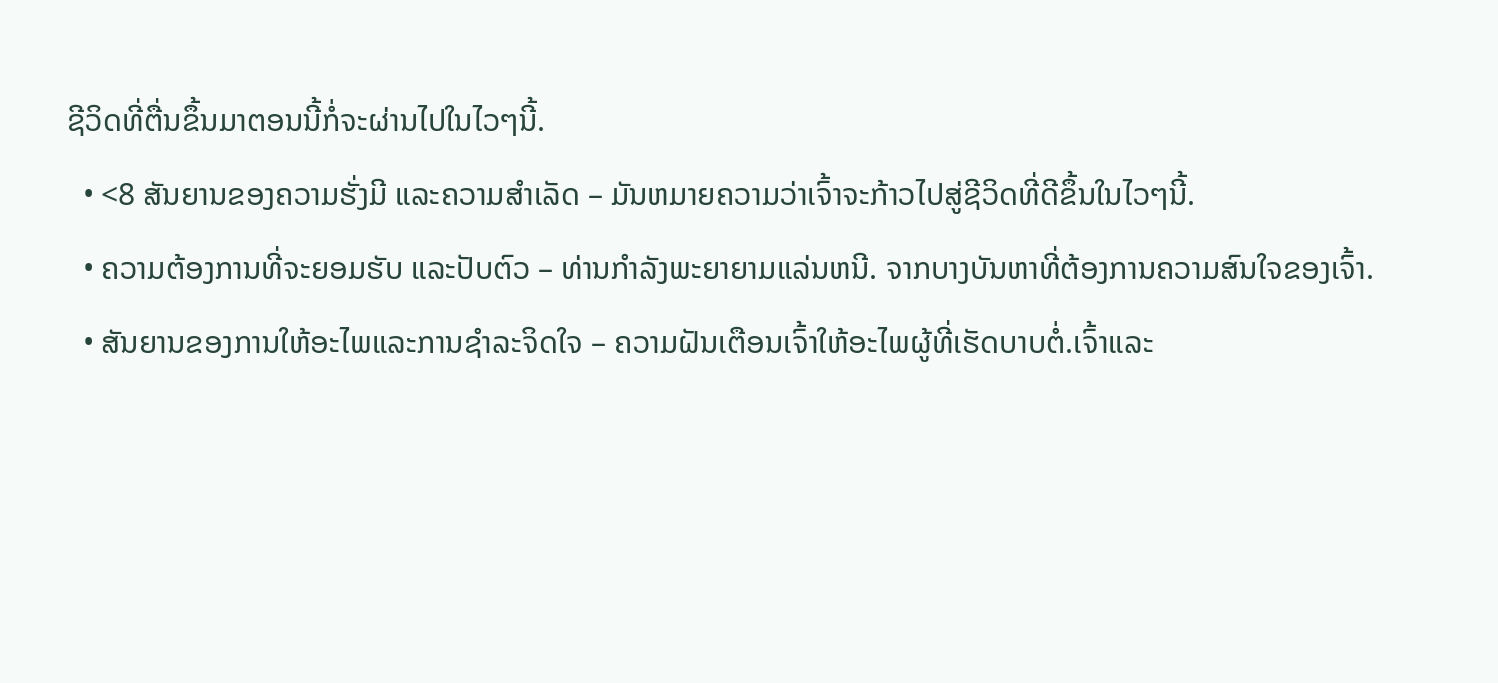ຊີວິດທີ່ຕື່ນຂຶ້ນມາຕອນນີ້ກໍ່ຈະຜ່ານໄປໃນໄວໆນີ້.
  • <8 ສັນຍານຂອງຄວາມຮັ່ງມີ ແລະຄວາມສໍາເລັດ – ມັນຫມາຍຄວາມວ່າເຈົ້າຈະກ້າວໄປສູ່ຊີວິດທີ່ດີຂຶ້ນໃນໄວໆນີ້.
  • ຄວາມຕ້ອງການທີ່ຈະຍອມຮັບ ແລະປັບຕົວ – ທ່ານກໍາລັງພະຍາຍາມແລ່ນຫນີ. ຈາກບາງບັນຫາທີ່ຕ້ອງການຄວາມສົນໃຈຂອງເຈົ້າ.
  • ສັນຍານຂອງການໃຫ້ອະໄພແລະການຊໍາລະຈິດໃຈ – ຄວາມຝັນເຕືອນເຈົ້າໃຫ້ອະໄພຜູ້ທີ່ເຮັດບາບຕໍ່.ເຈົ້າແລະ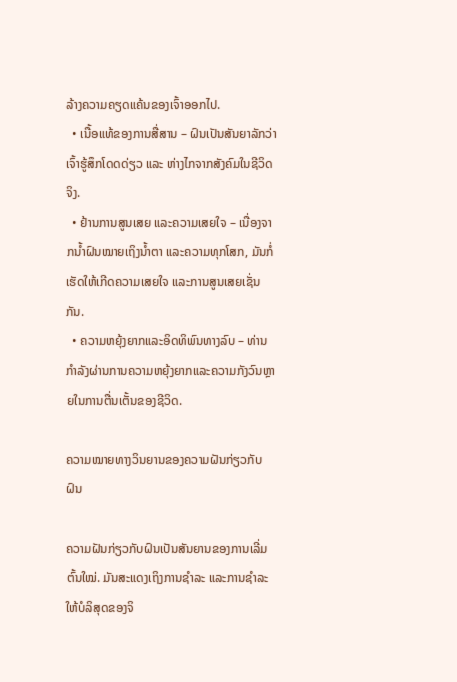ລ້າງຄວາມຄຽດແຄ້ນຂອງເຈົ້າອອກໄປ.
  • ເນື້ອແທ້ຂອງການສື່ສານ – ຝົນເປັນສັນຍາລັກວ່າເຈົ້າຮູ້ສຶກໂດດດ່ຽວ ແລະ ຫ່າງໄກຈາກສັງຄົມໃນຊີວິດຈິງ.
  • ຢ້ານການສູນເສຍ ແລະຄວາມເສຍໃຈ – ເນື່ອງຈາກນໍ້າຝົນໝາຍເຖິງນໍ້າຕາ ແລະຄວາມທຸກໂສກ, ມັນກໍ່ເຮັດໃຫ້ເກີດຄວາມເສຍໃຈ ແລະການສູນເສຍເຊັ່ນກັນ.
  • ຄວາມຫຍຸ້ງຍາກແລະອິດທິພົນທາງລົບ – ທ່ານກໍາລັງຜ່ານການຄວາມຫຍຸ້ງຍາກແລະຄວາມກັງວົນຫຼາຍໃນການຕື່ນເຕັ້ນຂອງຊີວິດ.

ຄວາມໝາຍທາງວິນຍານຂອງຄວາມຝັນກ່ຽວກັບຝົນ

ຄວາມຝັນກ່ຽວກັບຝົນເປັນສັນຍານຂອງການເລີ່ມຕົ້ນໃໝ່. ມັນສະແດງເຖິງການຊໍາລະ ແລະການຊໍາລະໃຫ້ບໍລິສຸດຂອງຈິ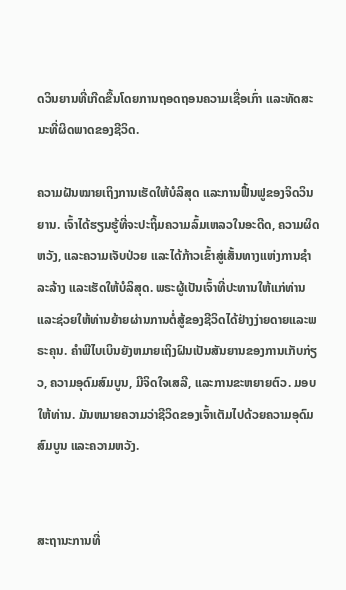ດວິນຍານທີ່ເກີດຂື້ນໂດຍການຖອດຖອນຄວາມເຊື່ອເກົ່າ ແລະທັດສະນະທີ່ຜິດພາດຂອງຊີວິດ.

ຄວາມຝັນໝາຍເຖິງການເຮັດໃຫ້ບໍລິສຸດ ແລະການຟື້ນຟູຂອງຈິດວິນຍານ. ເຈົ້າໄດ້ຮຽນຮູ້ທີ່ຈະປະຖິ້ມຄວາມລົ້ມເຫລວໃນອະດີດ, ຄວາມຜິດຫວັງ, ແລະຄວາມເຈັບປ່ວຍ ແລະໄດ້ກ້າວເຂົ້າສູ່ເສັ້ນທາງແຫ່ງການຊໍາລະລ້າງ ແລະເຮັດໃຫ້ບໍລິສຸດ. ພຣະຜູ້ເປັນເຈົ້າທີ່ປະທານໃຫ້ແກ່ທ່ານແລະຊ່ວຍໃຫ້ທ່ານຍ້າຍຜ່ານການຕໍ່ສູ້ຂອງຊີວິດໄດ້ຢ່າງງ່າຍດາຍແລະພຣະຄຸນ. ຄໍາພີໄບເບິນຍັງຫມາຍເຖິງຝົນເປັນສັນຍານຂອງການເກັບກ່ຽວ, ຄວາມອຸດົມສົມບູນ, ມີຈິດໃຈເສລີ, ແລະການຂະຫຍາຍຕົວ. ມອບໃຫ້ທ່ານ. ມັນຫມາຍຄວາມວ່າຊີວິດຂອງເຈົ້າເຕັມໄປດ້ວຍຄວາມອຸດົມສົມບູນ ແລະຄວາມຫວັງ.


ສະຖານະການທີ່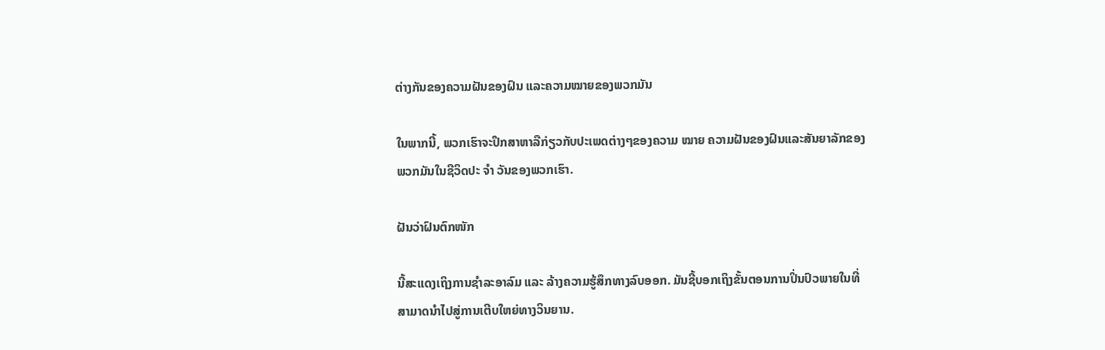ຕ່າງກັນຂອງຄວາມຝັນຂອງຝົນ ແລະຄວາມໝາຍຂອງພວກມັນ

ໃນພາກນີ້, ພວກເຮົາຈະປຶກສາຫາລືກ່ຽວກັບປະເພດຕ່າງໆຂອງຄວາມ ໝາຍ ຄວາມຝັນຂອງຝົນແລະສັນຍາລັກຂອງພວກມັນໃນຊີວິດປະ ຈຳ ວັນຂອງພວກເຮົາ.

ຝັນວ່າຝົນຕົກໜັກ

ນີ້ສະແດງເຖິງການຊໍາລະອາລົມ ແລະ ລ້າງຄວາມຮູ້ສຶກທາງລົບອອກ. ມັນຊີ້ບອກເຖິງຂັ້ນຕອນການປິ່ນປົວພາຍໃນທີ່ສາມາດນໍາໄປສູ່ການເຕີບໃຫຍ່ທາງວິນຍານ.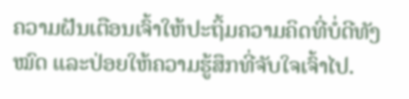ຄວາມຝັນເຕືອນເຈົ້າໃຫ້ປະຖິ້ມຄວາມຄິດທີ່ບໍ່ດີທັງໝົດ ແລະປ່ອຍໃຫ້ຄວາມຮູ້ສຶກທີ່ຈັບໃຈເຈົ້າໄປ.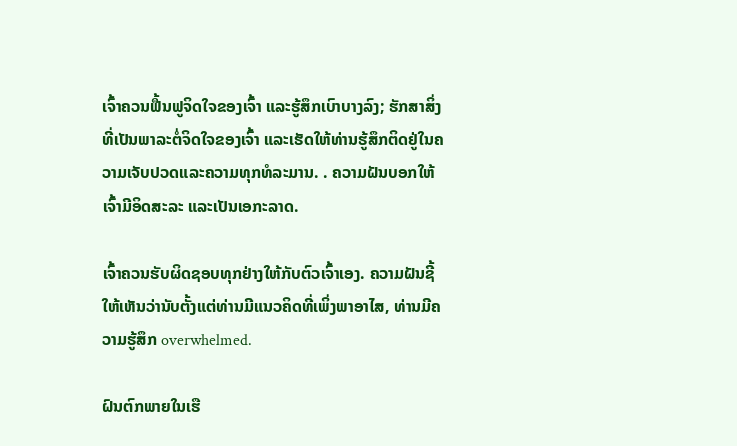ເຈົ້າຄວນຟື້ນຟູຈິດໃຈຂອງເຈົ້າ ແລະຮູ້ສຶກເບົາບາງລົງ; ຮັກສາສິ່ງທີ່ເປັນພາລະຕໍ່ຈິດໃຈຂອງເຈົ້າ ແລະເຮັດໃຫ້ທ່ານຮູ້ສຶກຕິດຢູ່ໃນຄວາມເຈັບປວດແລະຄວາມທຸກທໍລະມານ. . ຄວາມຝັນບອກໃຫ້ເຈົ້າມີອິດສະລະ ແລະເປັນເອກະລາດ.

ເຈົ້າຄວນຮັບຜິດຊອບທຸກຢ່າງໃຫ້ກັບຕົວເຈົ້າເອງ. ຄວາມຝັນຊີ້ໃຫ້ເຫັນວ່ານັບຕັ້ງແຕ່ທ່ານມີແນວຄິດທີ່ເພິ່ງພາອາໄສ, ທ່ານມີຄວາມຮູ້ສຶກ overwhelmed.

ຝົນຕົກພາຍໃນເຮື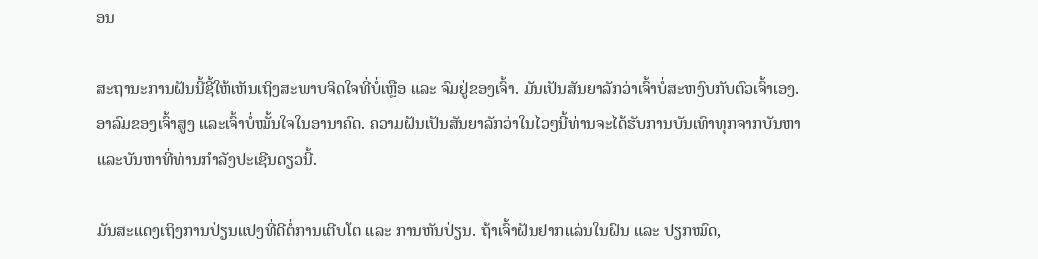ອນ

ສະຖານະການຝັນນີ້ຊີ້ໃຫ້ເຫັນເຖິງສະພາບຈິດໃຈທີ່ບ່ໍເຫຼືອ ແລະ ຈົມຢູ່ຂອງເຈົ້າ. ມັນເປັນສັນຍາລັກວ່າເຈົ້າບໍ່ສະຫງົບກັບຕົວເຈົ້າເອງ. ອາລົມຂອງເຈົ້າສູງ ແລະເຈົ້າບໍ່ໝັ້ນໃຈໃນອານາຄົດ. ຄວາມຝັນເປັນສັນຍາລັກວ່າໃນໄວໆນີ້ທ່ານຈະໄດ້ຮັບການບັນເທົາທຸກຈາກບັນຫາແລະບັນຫາທີ່ທ່ານກໍາລັງປະເຊີນດຽວນີ້.

ມັນສະແດງເຖິງການປ່ຽນແປງທີ່ດີຕໍ່ການເຕີບໂຕ ແລະ ການຫັນປ່ຽນ. ຖ້າເຈົ້າຝັນຢາກແລ່ນໃນຝົນ ແລະ ປຽກໝົດ,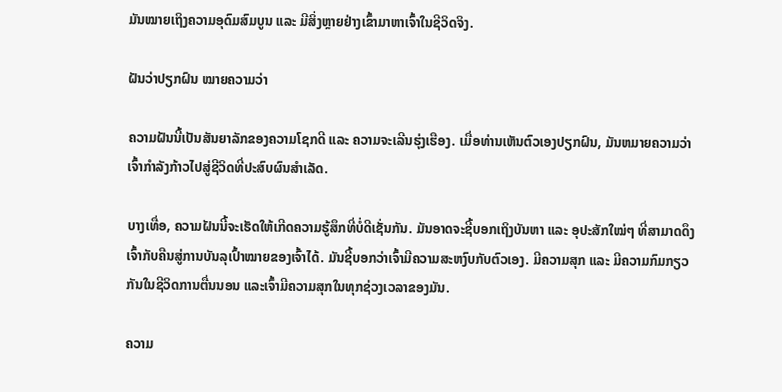ມັນໝາຍເຖິງຄວາມອຸດົມສົມບູນ ແລະ ມີສິ່ງຫຼາຍຢ່າງເຂົ້າມາຫາເຈົ້າໃນຊີວິດຈິງ.

ຝັນວ່າປຽກຝົນ ໝາຍຄວາມວ່າ

ຄວາມຝັນນີ້ເປັນສັນຍາລັກຂອງຄວາມໂຊກດີ ແລະ ຄວາມຈະເລີນຮຸ່ງເຮືອງ. ເມື່ອທ່ານເຫັນຕົວເອງປຽກຝົນ, ມັນຫມາຍຄວາມວ່າເຈົ້າກໍາລັງກ້າວໄປສູ່ຊີວິດທີ່ປະສົບຜົນສໍາເລັດ.

ບາງເທື່ອ, ຄວາມຝັນນີ້ຈະເຮັດໃຫ້ເກີດຄວາມຮູ້ສຶກທີ່ບໍ່ດີເຊັ່ນກັນ. ມັນອາດຈະຊີ້ບອກເຖິງບັນຫາ ແລະ ອຸປະສັກໃໝ່ໆ ທີ່ສາມາດດຶງເຈົ້າກັບຄືນສູ່ການບັນລຸເປົ້າໝາຍຂອງເຈົ້າໄດ້. ມັນຊີ້ບອກວ່າເຈົ້າມີຄວາມສະຫງົບກັບຕົວເອງ. ມີຄວາມສຸກ ແລະ ມີຄວາມກົມກຽວກັນໃນຊີວິດການຕື່ນນອນ ແລະເຈົ້າມີຄວາມສຸກໃນທຸກຊ່ວງເວລາຂອງມັນ.

ຄວາມ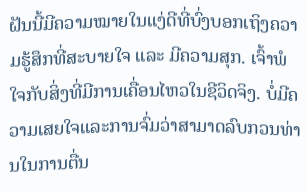ຝັນນີ້ມີຄວາມໝາຍໃນແງ່ດີທີ່ບົ່ງບອກເຖິງຄວາມຮູ້ສຶກທີ່ສະບາຍໃຈ ແລະ ມີຄວາມສຸກ. ເຈົ້າພໍໃຈກັບສິ່ງທີ່ມີການເຄື່ອນໄຫວໃນຊີວິດຈິງ. ບໍ່ມີຄວາມເສຍໃຈແລະການຈົ່ມວ່າສາມາດລົບກວນທ່ານໃນການຕື່ນ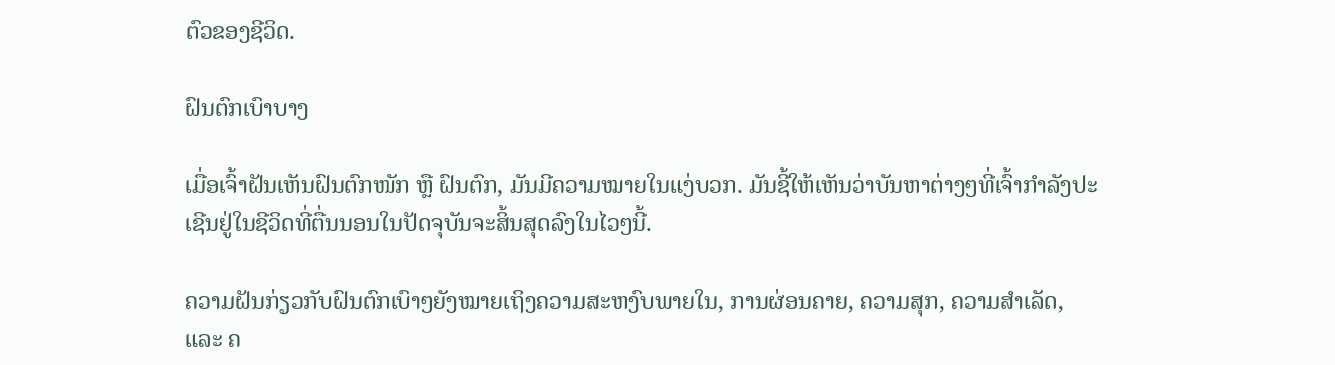ຕົວຂອງຊີວິດ.

ຝົນຕົກເບົາບາງ

ເມື່ອເຈົ້າຝັນເຫັນຝົນຕົກໜັກ ຫຼື ຝົນຕົກ, ມັນມີຄວາມໝາຍໃນແງ່ບວກ. ມັນຊີ້ໃຫ້ເຫັນວ່າບັນຫາຕ່າງໆທີ່ເຈົ້າກໍາລັງປະເຊີນຢູ່ໃນຊີວິດທີ່ຕື່ນນອນໃນປັດຈຸບັນຈະສິ້ນສຸດລົງໃນໄວໆນີ້.

ຄວາມຝັນກ່ຽວກັບຝົນຕົກເບົາໆຍັງໝາຍເຖິງຄວາມສະຫງົບພາຍໃນ, ການຜ່ອນຄາຍ, ຄວາມສຸກ, ຄວາມສຳເລັດ, ແລະ ຄ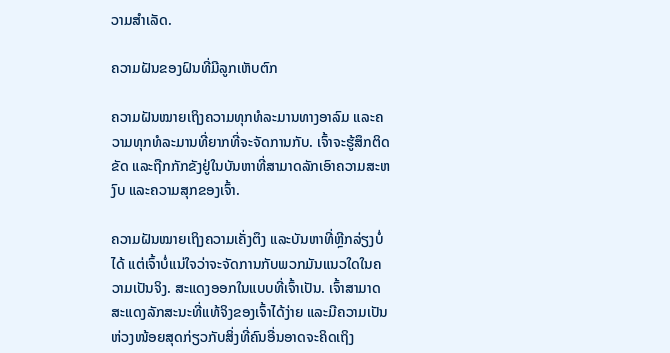ວາມສຳເລັດ.

ຄວາມຝັນຂອງຝົນທີ່ມີລູກເຫັບຕົກ

ຄວາມຝັນໝາຍເຖິງຄວາມທຸກທໍລະມານທາງອາລົມ ແລະຄວາມທຸກທໍລະມານທີ່ຍາກທີ່ຈະຈັດການກັບ. ເຈົ້າຈະຮູ້ສຶກຕິດຂັດ ແລະຖືກກັກຂັງຢູ່ໃນບັນຫາທີ່ສາມາດລັກເອົາຄວາມສະຫງົບ ແລະຄວາມສຸກຂອງເຈົ້າ.

ຄວາມຝັນໝາຍເຖິງຄວາມເຄັ່ງຕຶງ ແລະບັນຫາທີ່ຫຼີກລ່ຽງບໍ່ໄດ້ ແຕ່ເຈົ້າບໍ່ແນ່ໃຈວ່າຈະຈັດການກັບພວກມັນແນວໃດໃນຄວາມເປັນຈິງ. ສະແດງອອກໃນແບບທີ່ເຈົ້າເປັນ. ເຈົ້າສາມາດສະແດງລັກສະນະທີ່ແທ້ຈິງຂອງເຈົ້າໄດ້ງ່າຍ ແລະມີຄວາມເປັນຫ່ວງໜ້ອຍສຸດກ່ຽວກັບສິ່ງທີ່ຄົນອື່ນອາດຈະຄິດເຖິງ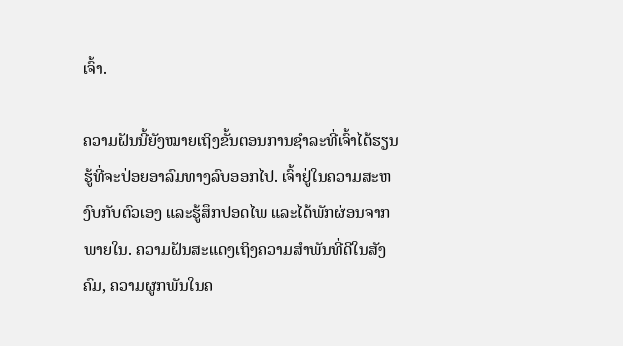ເຈົ້າ.

ຄວາມຝັນນີ້ຍັງໝາຍເຖິງຂັ້ນຕອນການຊໍາລະທີ່ເຈົ້າໄດ້ຮຽນຮູ້ທີ່ຈະປ່ອຍອາລົມທາງລົບອອກໄປ. ເຈົ້າຢູ່ໃນຄວາມສະຫງົບກັບຕົວເອງ ແລະຮູ້ສຶກປອດໄພ ແລະໄດ້ພັກຜ່ອນຈາກພາຍໃນ. ຄວາມຝັນສະແດງເຖິງຄວາມສຳພັນທີ່ດີໃນສັງຄົມ, ຄວາມຜູກພັນໃນຄ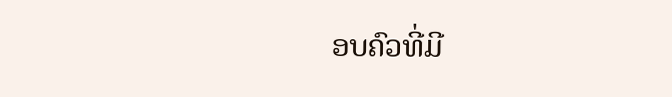ອບຄົວທີ່ມີ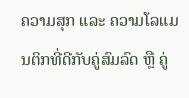ຄວາມສຸກ ແລະ ຄວາມໂລແມນຕິກທີ່ດີກັບຄູ່ສົມລົດ ຫຼື ຄູ່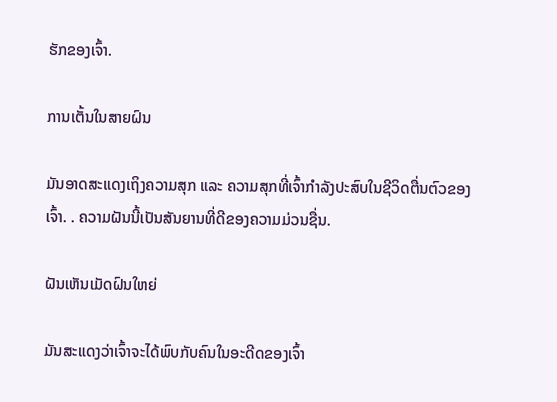ຮັກຂອງເຈົ້າ.

ການເຕັ້ນໃນສາຍຝົນ

ມັນອາດສະແດງເຖິງຄວາມສຸກ ແລະ ຄວາມສຸກທີ່ເຈົ້າກຳລັງປະສົບໃນຊີວິດຕື່ນຕົວຂອງເຈົ້າ. . ຄວາມຝັນນີ້ເປັນສັນຍານທີ່ດີຂອງຄວາມມ່ວນຊື່ນ.

ຝັນເຫັນເມັດຝົນໃຫຍ່

ມັນສະແດງວ່າເຈົ້າຈະໄດ້ພົບກັບຄົນໃນອະດີດຂອງເຈົ້າ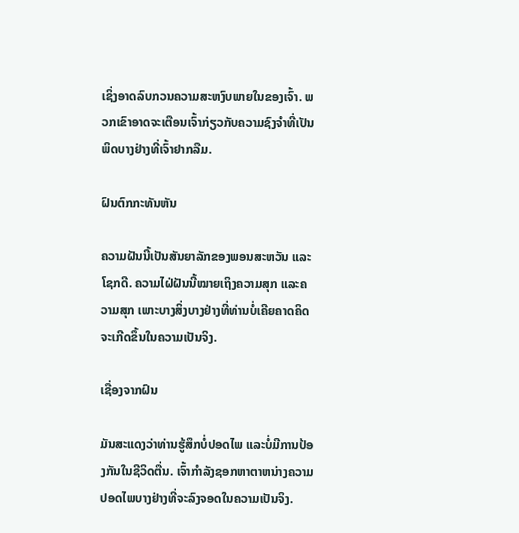ເຊິ່ງອາດລົບກວນຄວາມສະຫງົບພາຍໃນຂອງເຈົ້າ. ພວກເຂົາອາດຈະເຕືອນເຈົ້າກ່ຽວກັບຄວາມຊົງຈໍາທີ່ເປັນພິດບາງຢ່າງທີ່ເຈົ້າຢາກລືມ.

ຝົນຕົກກະທັນຫັນ

ຄວາມຝັນນີ້ເປັນສັນຍາລັກຂອງພອນສະຫວັນ ແລະ ໂຊກດີ. ຄວາມໄຝ່ຝັນນີ້ໝາຍເຖິງຄວາມສຸກ ແລະຄວາມສຸກ ເພາະບາງສິ່ງບາງຢ່າງທີ່ທ່ານບໍ່ເຄີຍຄາດຄິດຈະເກີດຂຶ້ນໃນຄວາມເປັນຈິງ.

ເຊື່ອງຈາກຝົນ

ມັນສະແດງວ່າທ່ານຮູ້ສຶກບໍ່ປອດໄພ ແລະບໍ່ມີການປ້ອງກັນໃນຊີວິດຕື່ນ. ເຈົ້າກໍາລັງຊອກຫາຕາຫນ່າງຄວາມປອດໄພບາງຢ່າງທີ່ຈະລົງຈອດໃນຄວາມເປັນຈິງ.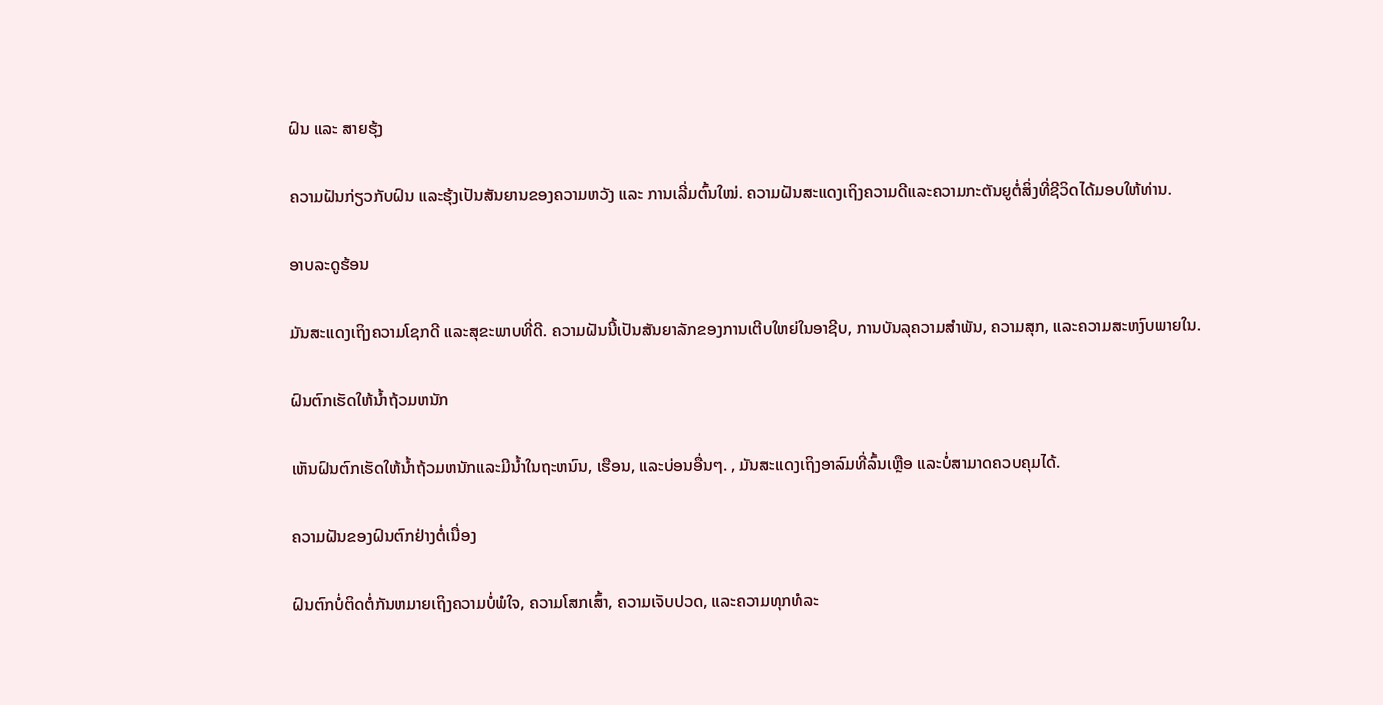ຝົນ ແລະ ສາຍຮຸ້ງ

ຄວາມຝັນກ່ຽວກັບຝົນ ແລະຮຸ້ງເປັນສັນຍານຂອງຄວາມຫວັງ ແລະ ການເລີ່ມຕົ້ນໃໝ່. ຄວາມຝັນສະແດງເຖິງຄວາມດີແລະຄວາມກະຕັນຍູຕໍ່ສິ່ງທີ່ຊີວິດໄດ້ມອບໃຫ້ທ່ານ.

ອາບລະດູຮ້ອນ

ມັນສະແດງເຖິງຄວາມໂຊກດີ ແລະສຸຂະພາບທີ່ດີ. ຄວາມຝັນນີ້ເປັນສັນຍາລັກຂອງການເຕີບໃຫຍ່ໃນອາຊີບ, ການບັນລຸຄວາມສໍາພັນ, ຄວາມສຸກ, ແລະຄວາມສະຫງົບພາຍໃນ.

ຝົນຕົກເຮັດໃຫ້ນໍ້າຖ້ວມຫນັກ

ເຫັນຝົນຕົກເຮັດໃຫ້ນໍ້າຖ້ວມຫນັກແລະມີນ້ຳໃນຖະຫນົນ, ເຮືອນ, ແລະບ່ອນອື່ນໆ. , ມັນສະແດງເຖິງອາລົມທີ່ລົ້ນເຫຼືອ ແລະບໍ່ສາມາດຄວບຄຸມໄດ້.

ຄວາມຝັນຂອງຝົນຕົກຢ່າງຕໍ່ເນື່ອງ

ຝົນຕົກບໍ່ຕິດຕໍ່ກັນຫມາຍເຖິງຄວາມບໍ່ພໍໃຈ, ຄວາມໂສກເສົ້າ, ຄວາມເຈັບປວດ, ແລະຄວາມທຸກທໍລະ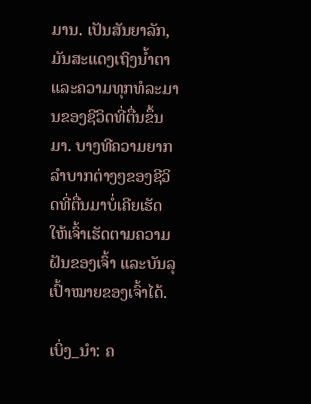ມານ. ເປັນສັນຍາລັກ, ມັນສະແດງເຖິງນໍ້າຕາແລະຄວາມທຸກທໍລະມານຂອງຊີວິດທີ່ຕື່ນຂຶ້ນມາ. ບາງທີຄວາມຍາກລຳບາກຕ່າງໆຂອງຊີວິດທີ່ຕື່ນມາບໍ່ເຄີຍເຮັດໃຫ້ເຈົ້າເຮັດຕາມຄວາມຝັນຂອງເຈົ້າ ແລະບັນລຸເປົ້າໝາຍຂອງເຈົ້າໄດ້.

ເບິ່ງ_ນຳ: ຄ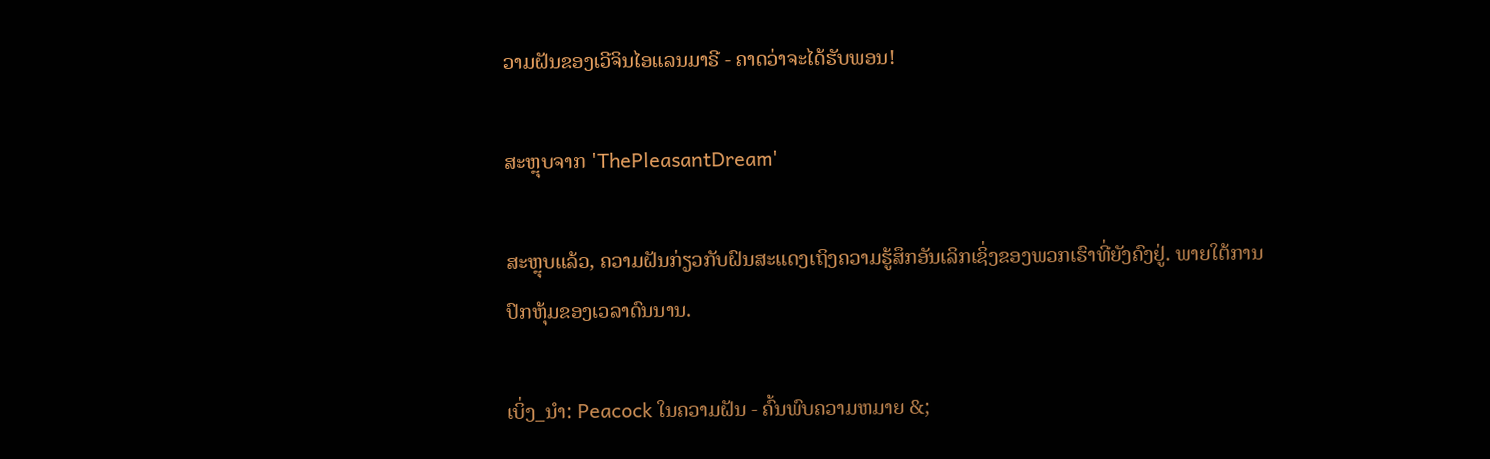ວາມຝັນຂອງເວີຈິນໄອແລນມາຣີ - ຄາດວ່າຈະໄດ້ຮັບພອນ!

ສະຫຼຸບຈາກ 'ThePleasantDream'

ສະຫຼຸບແລ້ວ, ຄວາມຝັນກ່ຽວກັບຝົນສະແດງເຖິງຄວາມຮູ້ສຶກອັນເລິກເຊິ່ງຂອງພວກເຮົາທີ່ຍັງຄົງຢູ່. ພາຍໃຕ້ການປົກຫຸ້ມຂອງເວລາດົນນານ.

ເບິ່ງ_ນຳ: Peacock ໃນຄວາມຝັນ - ຄົ້ນພົບຄວາມຫມາຍ &;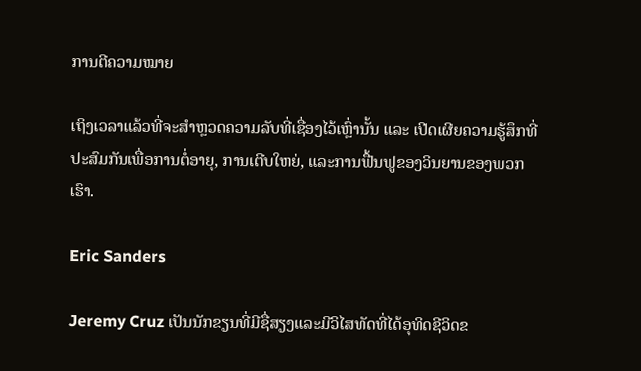ການຕີຄວາມໝາຍ

ເຖິງເວລາແລ້ວທີ່ຈະສຳຫຼວດຄວາມລັບທີ່ເຊື່ອງໄວ້ເຫຼົ່ານັ້ນ ແລະ ເປີດເຜີຍຄວາມຮູ້ສຶກທີ່ປະສົມກັນເພື່ອການຕໍ່ອາຍຸ, ການເຕີບໃຫຍ່, ແລະການຟື້ນຟູຂອງວິນຍານຂອງພວກເຮົາ.

Eric Sanders

Jeremy Cruz ເປັນນັກຂຽນທີ່ມີຊື່ສຽງແລະມີວິໄສທັດທີ່ໄດ້ອຸທິດຊີວິດຂ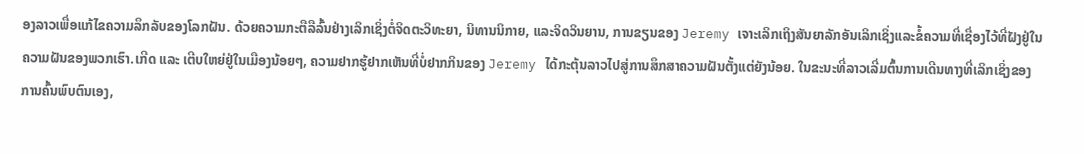ອງລາວເພື່ອແກ້ໄຂຄວາມລຶກລັບຂອງໂລກຝັນ. ດ້ວຍຄວາມກະຕືລືລົ້ນຢ່າງເລິກເຊິ່ງຕໍ່ຈິດຕະວິທະຍາ, ນິທານນິກາຍ, ແລະຈິດວິນຍານ, ການຂຽນຂອງ Jeremy ເຈາະເລິກເຖິງສັນຍາລັກອັນເລິກເຊິ່ງແລະຂໍ້ຄວາມທີ່ເຊື່ອງໄວ້ທີ່ຝັງຢູ່ໃນຄວາມຝັນຂອງພວກເຮົາ.ເກີດ ແລະ ເຕີບໃຫຍ່ຢູ່ໃນເມືອງນ້ອຍໆ, ຄວາມຢາກຮູ້ຢາກເຫັນທີ່ບໍ່ຢາກກິນຂອງ Jeremy ໄດ້ກະຕຸ້ນລາວໄປສູ່ການສຶກສາຄວາມຝັນຕັ້ງແຕ່ຍັງນ້ອຍ. ໃນຂະນະທີ່ລາວເລີ່ມຕົ້ນການເດີນທາງທີ່ເລິກເຊິ່ງຂອງການຄົ້ນພົບຕົນເອງ,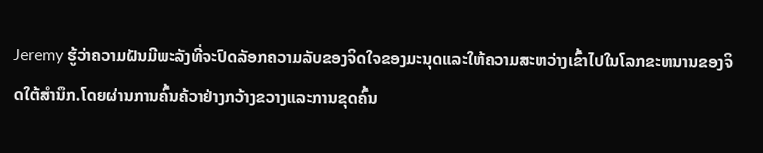Jeremy ຮູ້ວ່າຄວາມຝັນມີພະລັງທີ່ຈະປົດລັອກຄວາມລັບຂອງຈິດໃຈຂອງມະນຸດແລະໃຫ້ຄວາມສະຫວ່າງເຂົ້າໄປໃນໂລກຂະຫນານຂອງຈິດໃຕ້ສໍານຶກ.ໂດຍຜ່ານການຄົ້ນຄ້ວາຢ່າງກວ້າງຂວາງແລະການຂຸດຄົ້ນ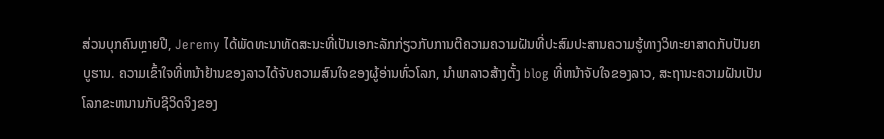ສ່ວນບຸກຄົນຫຼາຍປີ, Jeremy ໄດ້ພັດທະນາທັດສະນະທີ່ເປັນເອກະລັກກ່ຽວກັບການຕີຄວາມຄວາມຝັນທີ່ປະສົມປະສານຄວາມຮູ້ທາງວິທະຍາສາດກັບປັນຍາບູຮານ. ຄວາມເຂົ້າໃຈທີ່ຫນ້າຢ້ານຂອງລາວໄດ້ຈັບຄວາມສົນໃຈຂອງຜູ້ອ່ານທົ່ວໂລກ, ນໍາພາລາວສ້າງຕັ້ງ blog ທີ່ຫນ້າຈັບໃຈຂອງລາວ, ສະຖານະຄວາມຝັນເປັນໂລກຂະຫນານກັບຊີວິດຈິງຂອງ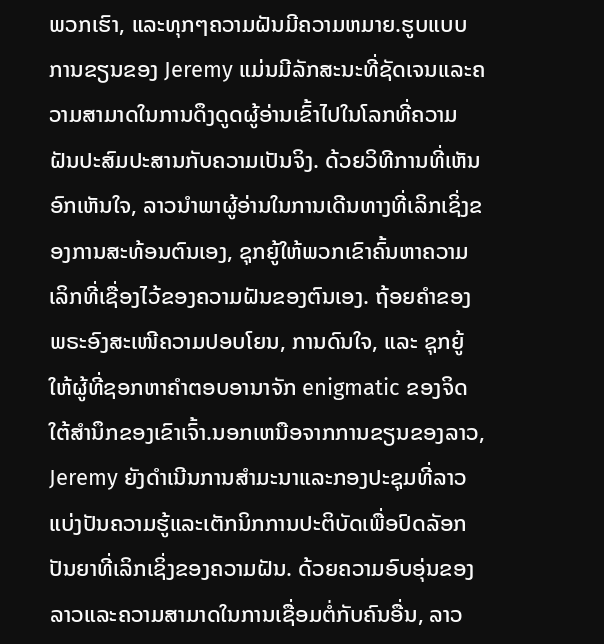ພວກເຮົາ, ແລະທຸກໆຄວາມຝັນມີຄວາມຫມາຍ.ຮູບແບບການຂຽນຂອງ Jeremy ແມ່ນມີລັກສະນະທີ່ຊັດເຈນແລະຄວາມສາມາດໃນການດຶງດູດຜູ້ອ່ານເຂົ້າໄປໃນໂລກທີ່ຄວາມຝັນປະສົມປະສານກັບຄວາມເປັນຈິງ. ດ້ວຍວິທີການທີ່ເຫັນອົກເຫັນໃຈ, ລາວນໍາພາຜູ້ອ່ານໃນການເດີນທາງທີ່ເລິກເຊິ່ງຂອງການສະທ້ອນຕົນເອງ, ຊຸກຍູ້ໃຫ້ພວກເຂົາຄົ້ນຫາຄວາມເລິກທີ່ເຊື່ອງໄວ້ຂອງຄວາມຝັນຂອງຕົນເອງ. ຖ້ອຍຄຳຂອງພຣະອົງສະເໜີຄວາມປອບໂຍນ, ການດົນໃຈ, ແລະ ຊຸກຍູ້ໃຫ້ຜູ້ທີ່ຊອກຫາຄຳຕອບອານາຈັກ enigmatic ຂອງຈິດໃຕ້ສໍານຶກຂອງເຂົາເຈົ້າ.ນອກເຫນືອຈາກການຂຽນຂອງລາວ, Jeremy ຍັງດໍາເນີນການສໍາມະນາແລະກອງປະຊຸມທີ່ລາວແບ່ງປັນຄວາມຮູ້ແລະເຕັກນິກການປະຕິບັດເພື່ອປົດລັອກປັນຍາທີ່ເລິກເຊິ່ງຂອງຄວາມຝັນ. ດ້ວຍຄວາມອົບອຸ່ນຂອງລາວແລະຄວາມສາມາດໃນການເຊື່ອມຕໍ່ກັບຄົນອື່ນ, ລາວ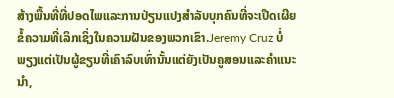ສ້າງພື້ນທີ່ທີ່ປອດໄພແລະການປ່ຽນແປງສໍາລັບບຸກຄົນທີ່ຈະເປີດເຜີຍຂໍ້ຄວາມທີ່ເລິກເຊິ່ງໃນຄວາມຝັນຂອງພວກເຂົາ.Jeremy Cruz ບໍ່ພຽງແຕ່ເປັນຜູ້ຂຽນທີ່ເຄົາລົບເທົ່ານັ້ນແຕ່ຍັງເປັນຄູສອນແລະຄໍາແນະນໍາ,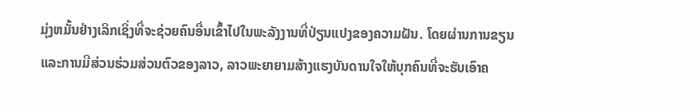ມຸ່ງຫມັ້ນຢ່າງເລິກເຊິ່ງທີ່ຈະຊ່ວຍຄົນອື່ນເຂົ້າໄປໃນພະລັງງານທີ່ປ່ຽນແປງຂອງຄວາມຝັນ. ໂດຍຜ່ານການຂຽນແລະການມີສ່ວນຮ່ວມສ່ວນຕົວຂອງລາວ, ລາວພະຍາຍາມສ້າງແຮງບັນດານໃຈໃຫ້ບຸກຄົນທີ່ຈະຮັບເອົາຄ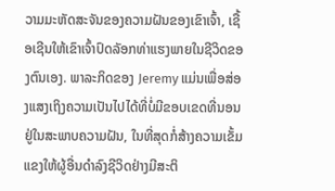ວາມມະຫັດສະຈັນຂອງຄວາມຝັນຂອງເຂົາເຈົ້າ, ເຊື້ອເຊີນໃຫ້ເຂົາເຈົ້າປົດລັອກທ່າແຮງພາຍໃນຊີວິດຂອງຕົນເອງ. ພາລະກິດຂອງ Jeremy ແມ່ນເພື່ອສ່ອງແສງເຖິງຄວາມເປັນໄປໄດ້ທີ່ບໍ່ມີຂອບເຂດທີ່ນອນຢູ່ໃນສະພາບຄວາມຝັນ, ໃນທີ່ສຸດກໍ່ສ້າງຄວາມເຂັ້ມແຂງໃຫ້ຜູ້ອື່ນດໍາລົງຊີວິດຢ່າງມີສະຕິ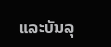ແລະບັນລຸ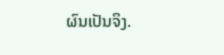ຜົນເປັນຈິງ.